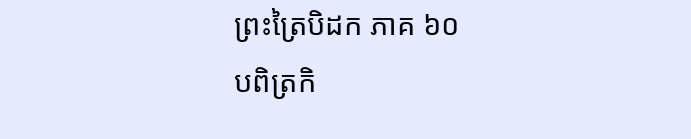ព្រះត្រៃបិដក ភាគ ៦០
បពិត្រកិ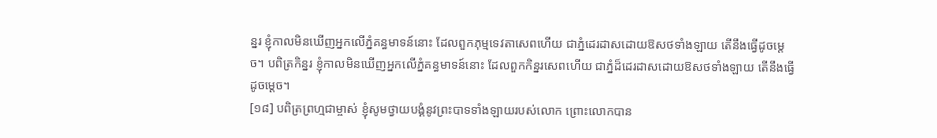ន្នរ ខ្ញុំកាលមិនឃើញអ្នកលើភ្នំគន្ធមាទន៍នោះ ដែលពួកភុម្មទេវតាសេពហើយ ជាភ្នំដេរដាសដោយឱសថទាំងឡាយ តើនឹងធ្វើដូចម្តេច។ បពិត្រកិន្នរ ខ្ញុំកាលមិនឃើញអ្នកលើភ្នំគន្ធមាទន៍នោះ ដែលពួកកិន្នរសេពហើយ ជាភ្នំដ៏ដេរដាសដោយឱសថទាំងឡាយ តើនឹងធ្វើដូចម្តេច។
[១៨] បពិត្រព្រហ្មជាម្ចាស់ ខ្ញុំសូមថ្វាយបង្គំនូវព្រះបាទទាំងឡាយរបស់លោក ព្រោះលោកបាន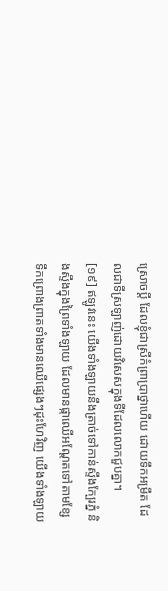ស្រោចប្តី ដែលខ្ញុំជាស្រីកំព្រាបា្រថ្នាហើយ ដោយទឹកអម្រឹត ដែលជាទីស្រឡាញ់ដោយវិសេសក្នុងទីដែលលោកជួបគ្នា។
[១៩] ឥឡូវនេះ យើងទាំងឡាយនឹងត្រាច់ទៅកាន់ស្ទឹងក្បែរភ្នំ និងស្ទឹងក្នុងព្រៃទាំងឡាយ ដែលមានផ្កាឈើអណ្តែតទៅតាមខ្សែទឹកព្រោងព្រាតទាំងមានឈើផ្សេងៗដុះហែវិញ យើងទាំងឡាយ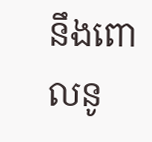នឹងពោលនូ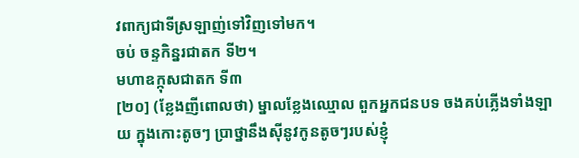វពាក្យជាទីស្រឡាញ់ទៅវិញទៅមក។
ចប់ ចន្ទកិន្នរជាតក ទី២។
មហាឧក្កុសជាតក ទី៣
[២០] (ខ្លែងញីពោលថា) ម្នាលខ្លែងឈ្មោល ពួកអ្នកជនបទ ចងគប់ភ្លើងទាំងឡាយ ក្នុងកោះតូចៗ បា្រថ្នានឹងស៊ីនូវកូនតូចៗរបស់ខ្ញុំ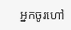អ្នកចូរហៅ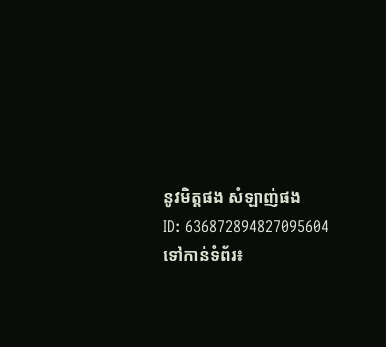នូវមិត្តផង សំឡាញ់ផង
ID: 636872894827095604
ទៅកាន់ទំព័រ៖